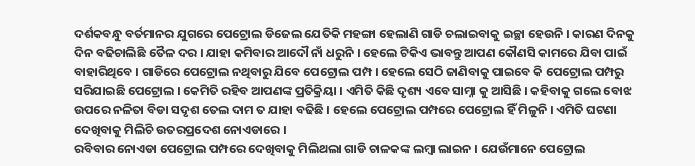ଦର୍ଶକବନ୍ଧୁ ବର୍ତମାନର ଯୁଗରେ ପେଟ୍ରୋଲ ଡିଜେଲ ଯେତିକି ମହଙ୍ଗା ହେଲାଣି ଗାଡି ଚଲାଇବାକୁ ଇଚ୍ଛା ହେଉନି । କାରଣ ଦିନକୁ ଦିନ ବଢିଚାଲିଛି ତୈଳ ଦର । ଯାହା କମିବାର ଆଦୌ ନାଁ ଧରୁନି । ହେଲେ ଟିକିଏ ଭାବନ୍ତୁ ଆପଣ କୌଣସି କାମରେ ଯିବା ପାଇଁ ବାହାରିଥିବେ । ଗାଡିରେ ପେଟ୍ରୋଲ ନଥିବାରୁ ଯିବେ ପେଟ୍ରୋଲ ପମ୍ପ । ହେଲେ ସେଠି ଜାଣିବାକୁ ପାଇବେ କି ପେଟ୍ରୋଲ ପମ୍ପରୁ ସରିଯାଇଛି ପେଟ୍ରୋଲ । କେମିତି ରହିବ ଆପଣଙ୍କ ପ୍ରତିକ୍ରିୟା । ଏମିତି କିଛି ଦୃଶ୍ୟ ଏବେ ସାମ୍ନା କୁ ଆସିଛି । କହିବାକୁ ଗଲେ ବୋଝ ଉପରେ ନଳିତା ବିଡା ସଦୃଶ ତେଲ ଦାମ ତ ଯାହା ବଢିଛି । ହେଲେ ପେଟ୍ରୋଲ ପମ୍ପରେ ପେଟ୍ରୋଲ ହିଁ ମିଳୁନି । ଏମିତି ଘଟଣା ଦେଖିବାକୁ ମିଲିଚି ଉତରପ୍ରଦେଶ ନୋଏଡାରେ ।
ରବିବାର ନୋଏଡା ପେଟ୍ରୋଲ ପମ୍ପରେ ଦେଖିବାକୁ ମିଲିଥଲା ଗାଡି ଚାଳକଙ୍କ ଲମ୍ବା ଲାଇନ । ଯେଉଁମାନେ ପେଟ୍ରୋଲ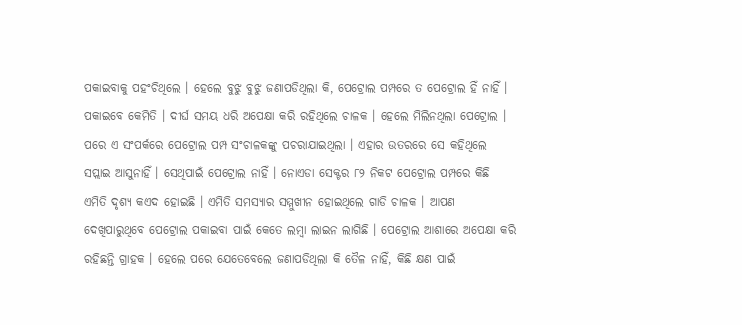ପକାଇବାକୁ ପହଂଚିଥିଲେ । ହେଲେ ବୁଝୁ ବୁଝୁ ଜଣାପଡିଥିଲା କି, ପେଟ୍ରୋଲ ପମ୍ପରେ ତ ପେଟ୍ରୋଲ ହିଁ ନାହିଁ । ପକାଇବେ କେମିତି । ଦୀର୍ଘ ସମୟ ଧରି ଅପେକ୍ଷା କରି ରହିଥିଲେ ଚାଳକ । ହେଲେ ମିଲିନଥିଲା ପେଟ୍ରୋଲ । ପରେ ଏ ସଂପର୍କରେ ପେଟ୍ରୋଲ ପମ୍ପ ସଂଚାଳକଙ୍କୁ ପଚରାଯାଇଥିଲା । ଏହାର ଉତରରେ ସେ କହିଥିଲେ ସପ୍ଲାଇ ଆସୁନାହିଁ । ସେଥିପାଇଁ ପେଟ୍ରୋଲ ନାହିଁ । ନୋଏଡା ସେକ୍ଟର ୮୨ ନିକଟ ପେଟ୍ରୋଲ ପମ୍ପରେ କିଛି ଏମିତି ଦୃଶ୍ୟ କଏଦ ହୋଇଛି । ଏମିତି ସମସ୍ୟାର ସମ୍ମୁଖୀନ ହୋଇଥିଲେ ଗାଡି ଚାଳକ । ଆପଣ ଦେଖିପାରୁଥିବେ ପେଟ୍ରୋଲ ପକାଇବା ପାଇଁ କେତେ ଲମ୍ବା ଲାଇନ ଲାଗିଛି । ପେଟ୍ରୋଲ ଆଶାରେ ଅପେକ୍ଷା କରି ରହିଛନ୍ତି ଗ୍ରାହକ । ହେଲେ ପରେ ଯେତେବେଲେ ଜଣାପଡିଥିଲା କି ତୈଳ ନାହିଁ, କିଛି କ୍ଷଣ ପାଇଁ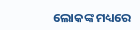ଲୋକଙ୍କ ମଧ୍ୟରେ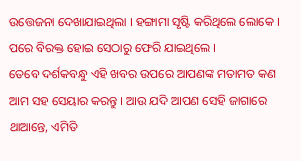ଉତ୍ତେଜନା ଦେଖାଯାଇଥିଲା । ହଙ୍ଗାମା ସୃଷ୍ଟି କରିଥିଲେ ଲୋକେ । ପରେ ବିରକ୍ତ ହୋଇ ସେଠାରୁ ଫେରି ଯାଇଥିଲେ ।
ତେବେ ଦର୍ଶକବନ୍ଧୁ ଏହି ଖବର ଉପରେ ଆପଣଙ୍କ ମତାମତ କଣ ଆମ ସହ ସେୟାର କରନ୍ତୁ । ଆଉ ଯଦି ଆପଣ ସେହି ଜାଗାରେ ଥାଆନ୍ତେ, ଏମିତି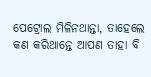ପେଟ୍ରୋଲ ମିଳିନଥାନ୍ତା, ତାହେଲେ କଣ କରିଥାନ୍ତେ ଆପଣ ତାହା ବି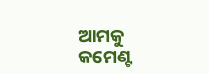ଆମକୁ କମେଣ୍ଟ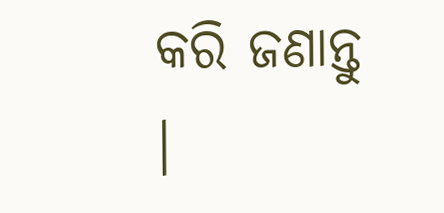କରି ଜଣାନ୍ତୁ ।